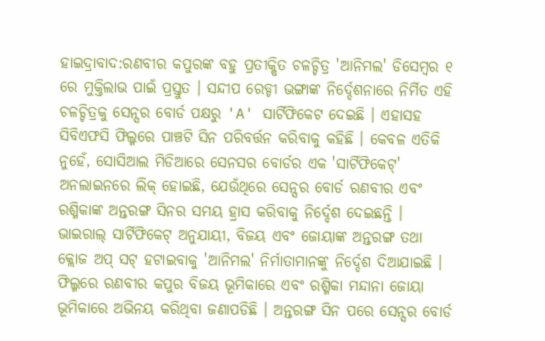ହାଇଦ୍ରାବାଦ:ରଣବୀର କପୁରଙ୍କ ବହୁ ପ୍ରତୀକ୍ଷିତ ଚଳଚ୍ଚିତ୍ର 'ଆନିମଲ' ଡିସେମ୍ବର ୧ ରେ ମୁକ୍ତିଲାଭ ପାଇଁ ପ୍ରସ୍ତୁତ । ସନ୍ଦୀପ ରେଡ୍ଡୀ ଭଙ୍ଗାଙ୍କ ନିର୍ଦ୍ଦେଶନାରେ ନିର୍ମିତ ଏହି ଚଳଚ୍ଚିତ୍ରକୁ ସେନ୍ସର ବୋର୍ଡ ପକ୍ଷରୁ 'A' ସାର୍ଟିଫିକେଟ ଦେଇଛି । ଏହାସହ ସିବିଏଫସି ଫିଲ୍ମରେ ପାଞ୍ଚଟି ସିନ ପରିବର୍ତ୍ତନ କରିବାକୁ କହିଛି । କେବଳ ଏତିକି ନୁହେଁ, ସୋସିଆଲ ମିଡିଆରେ ସେନସର ବୋର୍ଡର ଏକ 'ସାର୍ଟିଫିକେଟ୍' ଅନଲାଇନରେ ଲିକ୍ ହୋଇଛି, ଯେଉଁଥିରେ ସେନ୍ସର ବୋର୍ଡ ରଣବୀର ଏବଂ ରଶ୍ମିକାଙ୍କ ଅନ୍ତରଙ୍ଗ ସିନର ସମୟ ହ୍ରାସ କରିବାକୁ ନିର୍ଦ୍ଦେଶ ଦେଇଛନ୍ତି ।
ଭାଇରାଲ୍ ସାର୍ଟିଫିକେଟ୍ ଅନୁଯାୟୀ, ବିଜୟ ଏବଂ ଜୋୟାଙ୍କ ଅନ୍ତରଙ୍ଗ ତଥା କ୍ଲୋଜ ଅପ୍ ସଟ୍ ହଟାଇବାକୁ 'ଆନିମଲ' ନିର୍ମାତାମାନଙ୍କୁ ନିର୍ଦ୍ଦେଶ ଦିଆଯାଇଛି । ଫିଲ୍ମରେ ରଣବୀର କପୁର ବିଜୟ ଭୂମିକାରେ ଏବଂ ରଶ୍ମିକା ମନ୍ଦାନା ଜୋୟା ଭୂମିକାରେ ଅଭିନୟ କରିଥିବା ଜଣାପଡିଛି । ଅନ୍ତରଙ୍ଗ ସିନ ପରେ ସେନ୍ସର ବୋର୍ଡ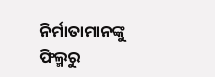ନିର୍ମାତାମାନଙ୍କୁ ଫିଲ୍ମରୁ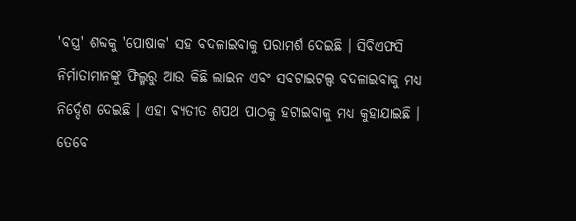'ବସ୍ତ୍ର' ଶବ୍ଦକୁ 'ପୋଷାକ' ସହ ବଦଳାଇବାକୁ ପରାମର୍ଶ ଦେଇଛି । ସିବିଏଫସି ନିର୍ମାତାମାନଙ୍କୁ ଫିଲ୍ମରୁ ଆଉ କିଛି ଲାଇନ ଏବଂ ସବଟାଇଟଲ୍ସ ବଦଳାଇବାକୁ ମଧ୍ୟ ନିର୍ଦ୍ଦେଶ ଦେଇଛି । ଏହା ବ୍ୟତୀତ ଶପଥ ପାଠକୁ ହଟାଇବାକୁ ମଧ୍ୟ କୁହାଯାଇଛି । ତେବେ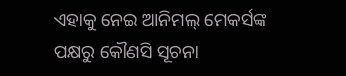ଏହାକୁ ନେଇ ଆନିମଲ୍ ମେକର୍ସଙ୍କ ପକ୍ଷରୁ କୌଣସି ସୂଚନା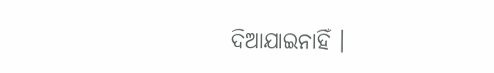ଦିଆଯାଇନାହିଁ ।